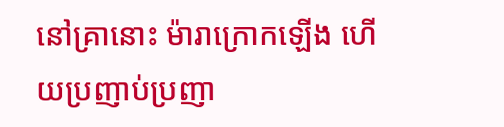នៅគ្រានោះ ម៉ារាក្រោកឡើង ហើយប្រញាប់ប្រញា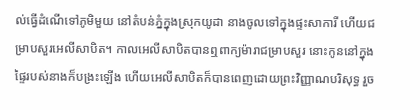ល់ធ្វើដំណើទៅភូមិមួយ នៅតំបន់ភ្នំក្នុងស្រុកយូដា នាងចូលទៅក្នុងផ្ទះសាការី ហើយជម្រាបសួរអេលីសាបិត។ កាលអេលីសាបិតបានឮពាក្យម៉ារាជម្រាបសួរ នោះកូននៅក្នុងផ្ទៃរបស់នាងក៏បង្រះឡើង ហើយអេលីសាបិតក៏បានពេញដោយព្រះវិញ្ញាណបរិសុទ្ធ រួច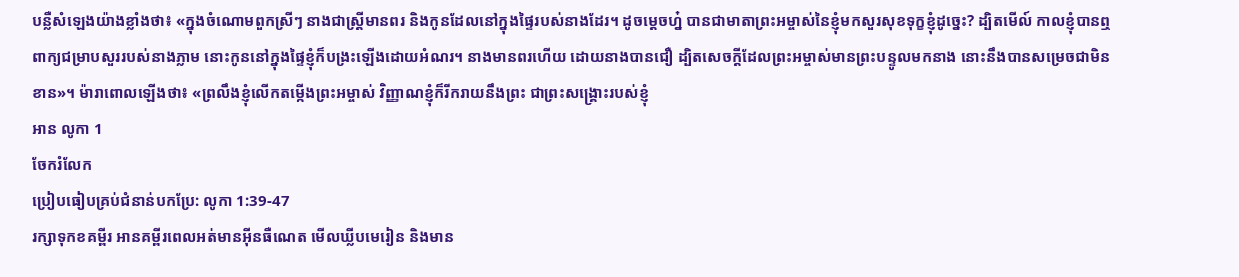បន្លឺសំឡេងយ៉ាងខ្លាំងថា៖ «ក្នុងចំណោមពួកស្រីៗ នាងជាស្ត្រីមានពរ និងកូនដែលនៅក្នុងផ្ទៃរបស់នាងដែរ។ ដូចម្តេចហ្ន៎ បានជាមាតាព្រះអម្ចាស់នៃខ្ញុំមកសួរសុខទុក្ខខ្ញុំដូច្នេះ? ដ្បិតមើល៍ កាលខ្ញុំបានឮពាក្យជម្រាបសួររបស់នាងភ្លាម នោះកូននៅក្នុងផ្ទៃខ្ញុំក៏បង្រះឡើងដោយអំណរ។ នាងមានពរហើយ ដោយនាងបានជឿ ដ្បិតសេចក្តីដែលព្រះអម្ចាស់មានព្រះបន្ទូលមកនាង នោះនឹងបានសម្រេចជាមិនខាន»។ ម៉ារាពោលឡើងថា៖ «ព្រលឹងខ្ញុំលើកតម្កើងព្រះអម្ចាស់ វិញ្ញាណខ្ញុំក៏រីករាយនឹងព្រះ ជាព្រះសង្គ្រោះរបស់ខ្ញុំ
អាន លូកា 1
ចែករំលែក
ប្រៀបធៀបគ្រប់ជំនាន់បកប្រែ: លូកា 1:39-47
រក្សាទុកខគម្ពីរ អានគម្ពីរពេលអត់មានអ៊ីនធឺណេត មើលឃ្លីបមេរៀន និងមាន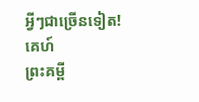អ្វីៗជាច្រើនទៀត!
គេហ៍
ព្រះគម្ពី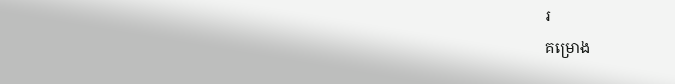រ
គម្រោង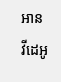អាន
វីដេអូ